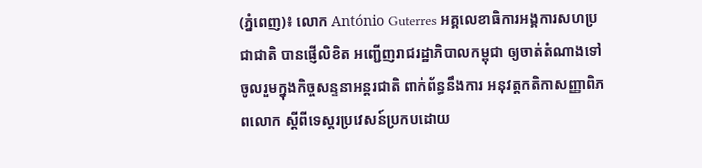(ភ្នំពេញ)៖ លោក António Guterres អគ្គលេខាធិការអង្គការសហប្រជាជាតិ បានផ្ញើលិខិត អញ្ជើញរាជរដ្ឋាភិបាលកម្ពុជា ឲ្យចាត់តំណាងទៅចូលរួមក្នុងកិច្ចសន្ទនាអន្តរជាតិ ពាក់ព័ន្ធនឹងការ អនុវត្តកតិកាសញ្ញាពិភពលោក ស្តីពីទេស្តរប្រវេសន៍ប្រកបដោយ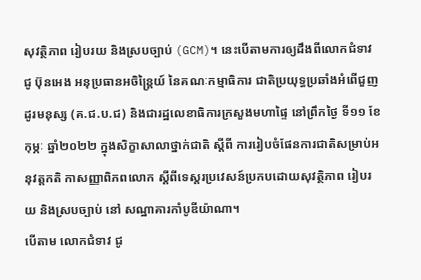សុវត្ថិភាព រៀបរយ និងស្របច្បាប់ (GCM)។ នេះបើតាមការឲ្យដឹងពីលោកជំទាវ ជូ ប៊ុនអេង អនុប្រធានអចិន្ត្រៃយ៍ នៃគណៈកម្មាធិការ ជាតិប្រយុទ្ធប្រឆាំងអំពើជួញដូរមនុស្ស (គ.ជ.ប.ជ) និងជារដ្ឋលេខាធិការក្រសួងមហាផ្ទៃ នៅព្រឹកថ្ងៃ ទី១១ ខែកុម្ភៈ ឆ្នាំ២០២២ ក្នុងសិក្ខាសាលាថ្នាក់ជាតិ ស្តីពី ការរៀបចំផែនការជាតិសម្រាប់អនុវត្តកតិ កាសញ្ញាពិភពលោក ស្តីពីទេស្តរប្រវេសន៍ប្រកបដោយសុវត្ថិភាព រៀបរយ និងស្របច្បាប់ នៅ សណ្ឋាគារកាំបូឌីយ៉ាណា។
បើតាម លោកជំទាវ ជូ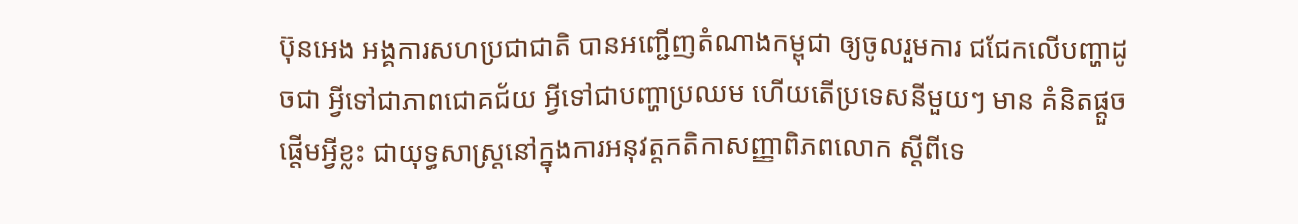ប៊ុនអេង អង្គការសហប្រជាជាតិ បានអញ្ជើញតំណាងកម្ពុជា ឲ្យចូលរួមការ ជជែកលើបញ្ហាដូចជា អ្វីទៅជាភាពជោគជ័យ អ្វីទៅជាបញ្ហាប្រឈម ហើយតើប្រទេសនីមួយៗ មាន គំនិតផ្តួចផ្តើមអ្វីខ្លះ ជាយុទ្ធសាស្ត្រនៅក្នុងការអនុវត្តកតិកាសញ្ញាពិភពលោក ស្តីពីទេ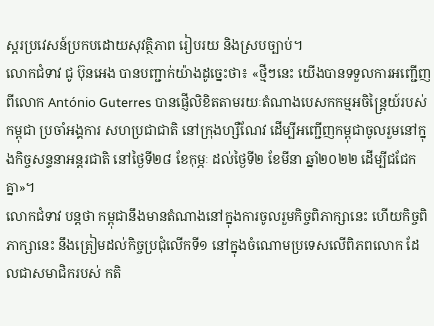ស្តរប្រវេសន៍ប្រកបដោយសុវត្ថិភាព រៀបរយ និងស្របច្បាប់។
លោកជំទាវ ជូ ប៊ុនអេង បានបញ្ជាក់យ៉ាងដូច្នេះថា៖ «ថ្មីៗនេះ យើងបានទទួលការអញ្ជើញពីលោក António Guterres បានផ្ញើលិខិតតាមរយៈតំណាងបេសកកម្មអចិន្ត្រៃយ៍របស់កម្ពុជា ប្រចាំអង្គការ សហប្រជាជាតិ នៅក្រុងហ្សឺណែវ ដើម្បីអញ្ជើញកម្ពុជាចូលរួមនៅក្នុងកិច្ចសន្ទនាអន្តរជាតិ នៅថ្ងៃទី២៨ ខែកុម្ភៈ ដល់ថ្ងៃទី២ ខែមីនា ឆ្នាំ២០២២ ដើម្បីជជែកគ្នា»។
លោកជំទាវ បន្តថា កម្ពុជានឹងមានតំណាងនៅក្នុងការចូលរួមកិច្ចពិភាក្សានេះ ហើយកិច្ចពិភាក្សានេះ នឹងត្រៀមដល់កិច្ចប្រជុំលើកទី១ នៅក្នុងចំណោមប្រទេសលើពិភពលោក ដែលជាសមាជិករបស់ កតិ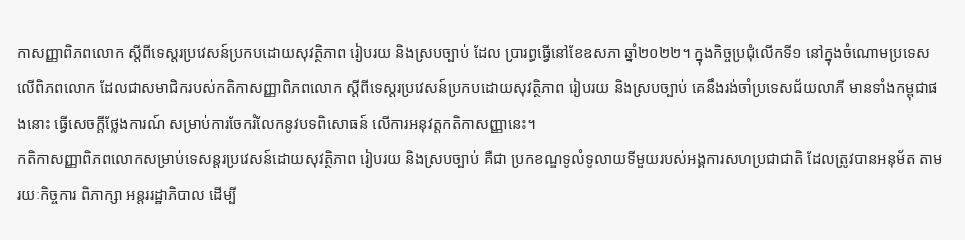កាសញ្ញាពិភពលោក ស្តីពីទេស្តរប្រវេសន៍ប្រកបដោយសុវត្ថិភាព រៀបរយ និងស្របច្បាប់ ដែល ប្រារព្ធធ្វើនៅខែឧសភា ឆ្នាំ២០២២។ ក្នុងកិច្ចប្រជុំលើកទី១ នៅក្នុងចំណោមប្រទេសលើពិភពលោក ដែលជាសមាជិករបស់កតិកាសញ្ញាពិភពលោក ស្តីពីទេស្តរប្រវេសន៍ប្រកបដោយសុវត្ថិភាព រៀបរយ និងស្របច្បាប់ គេនឹងរង់ចាំប្រទេសជ័យលាភី មានទាំងកម្ពុជាផងនោះ ធ្វើសេចក្តីថ្លែងការណ៍ សម្រាប់ការចែករំលែកនូវបទពិសោធន៍ លើការអនុវត្តកតិកាសញ្ញានេះ។
កតិកាសញ្ញាពិភពលោកសម្រាប់ទេសន្ដរប្រវេសន៍ដោយសុវត្ថិភាព រៀបរយ និងស្របច្បាប់ គឺជា ប្រកខណ្ឌទូលំទូលាយទីមួយរបស់អង្គការសហប្រជាជាតិ ដែលត្រូវបានអនុម័ត តាមរយៈកិច្ចការ ពិភាក្សា អន្ដររដ្ឋាភិបាល ដើម្បី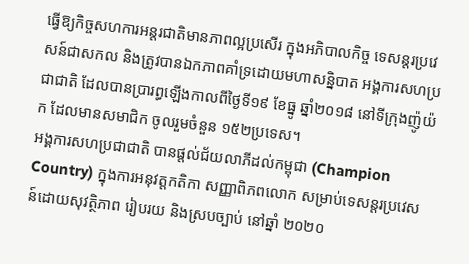ធ្វើឱ្យកិច្ចសហការអន្ដរជាតិមានភាពល្អប្រសើរ ក្នុងអភិបាលកិច្ច ទេសន្ដរប្រវេសន៍ជាសកល និងត្រូវបានឯកភាពគាំទ្រដោយមហាសន្និបាត អង្គការសហប្រជាជាតិ ដែលបានប្រារព្ធឡើងកាលពីថ្ងៃទី១៩ ខែធ្នូ ឆ្នាំ២០១៨ នៅទីក្រុងញ៉ូយ៉ក ដែលមានសមាជិក ចូលរួមចំនួន ១៥២ប្រទេស។
អង្គការសហប្រជាជាតិ បានផ្តល់ជ័យលាភីដល់កម្ពុជា (Champion Country) ក្នុងការអនុវត្តកតិកា សញ្ញាពិភពលោក សម្រាប់ទេសន្ដរប្រវេសន៍ដោយសុវត្ថិភាព រៀបរយ និងស្របច្បាប់ នៅឆ្នាំ ២០២០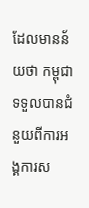ដែលមានន័យថា កម្ពុជាទទួលបានជំនួយពីការអង្គការស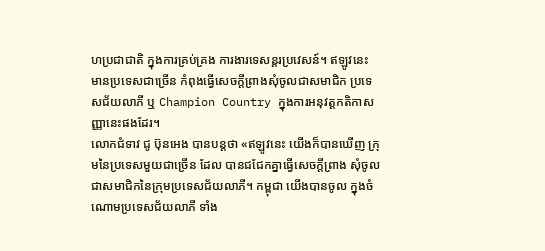ហប្រជាជាតិ ក្នុងការគ្រប់គ្រង ការងារទេសន្ដរប្រវេសន៍។ ឥឡូវនេះ មានប្រទេសជាច្រើន កំពុងធ្វើសេចក្តីព្រាងសុំចូលជាសមាជិក ប្រទេសជ័យលាភី ឬ Champion Country ក្នុងការអនុវត្តកតិកាសញ្ញានេះផងដែរ។
លោកជំទាវ ជូ ប៊ុនអេង បានបន្តថា «ឥឡូវនេះ យើងក៏បានឃើញ ក្រុមនៃប្រទេសមួយជាច្រើន ដែល បានជជែកគ្នាធ្វើសេចក្តីព្រាង សុំចូលជាសមាជិកនៃក្រុមប្រទេសជ័យលាភី។ កម្ពុជា យើងបានចូល ក្នុងចំណោមប្រទេសជ័យលាភី ទាំង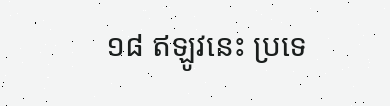១៨ ឥឡូវនេះ ប្រទេ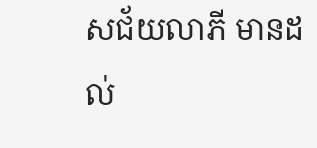សជ័យលាភី មានដល់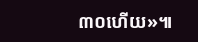៣០ហើយ»៕